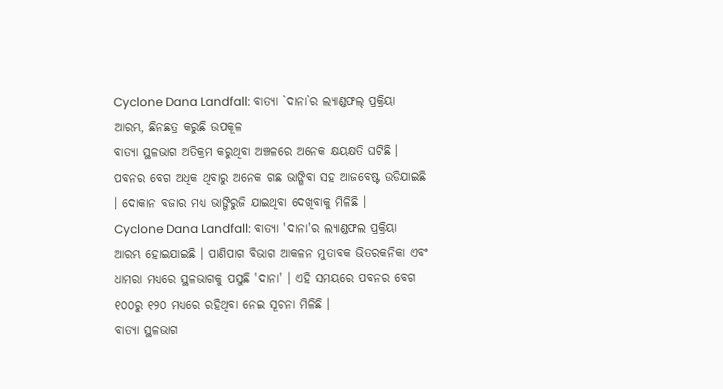Cyclone Dana Landfall: ବାତ୍ୟା `ଦାନା`ର ଲ୍ୟାଣ୍ଡଫଲ୍ ପ୍ରକ୍ରିୟା ଆରମ୍ଭ, ଛିନଛତ୍ର କରୁଛି ଉପକୂଳ
ବାତ୍ୟା ସ୍ଥଳଭାଗ ଅତିକ୍ରମ କରୁଥିବା ଅଞ୍ଚଳରେ ଅନେକ କ୍ଷୟକ୍ଷତି ଘଟିଛି । ପବନର ବେଗ ଅଧିକ ଥିବାରୁ ଅନେକ ଗଛ ଭାଙ୍ଗିବା ସହ ଆଜବେଷ୍ଟ ଉଡିଯାଇଛି । ଦୋକାନ ବଜାର ମଧ୍ୟ ଭାଙ୍ଗିରୁଜି ଯାଇଥିବା ଦେଖିବାକୁ ମିଳିଛି ।
Cyclone Dana Landfall: ବାତ୍ୟା 'ଦାନା'ର ଲ୍ୟାଣ୍ଡଫଲ ପ୍ରକ୍ରିୟା ଆରମ୍ଭ ହୋଇଯାଇଛି । ପାଣିପାଗ ବିଭାଗ ଆକଳନ ମୁତାବକ ଭିତରକନିକା ଏବଂ ଧାମରା ମଧ୍ୟରେ ସ୍ଥଳଭାଗକୁ ପସୁଛି 'ଦାନା' । ଏହି ସମୟରେ ପବନର ବେଗ ୧୦୦ରୁ ୧୨୦ ମଧ୍ୟରେ ରହିଥିବା ନେଇ ସୂଚନା ମିଳିଛି ।
ବାତ୍ୟା ସ୍ଥଳଭାଗ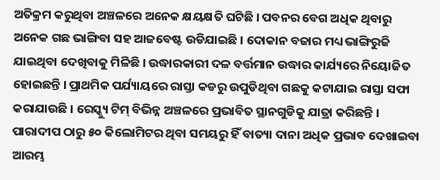ଅତିକ୍ରମ କରୁଥିବା ଅଞ୍ଚଳରେ ଅନେକ କ୍ଷୟକ୍ଷତି ଘଟିଛି । ପବନର ବେଗ ଅଧିକ ଥିବାରୁ ଅନେକ ଗଛ ଭାଙ୍ଗିବା ସହ ଆଜବେଷ୍ଟ ଉଡିଯାଇଛି । ଦୋକାନ ବଜାର ମଧ୍ୟ ଭାଙ୍ଗିରୁଜି ଯାଇଥିବା ଦେଖିବାକୁ ମିଳିଛି । ଉଦ୍ଧାରକାରୀ ଦଳ ବର୍ତ୍ତମାନ ଉଦ୍ଧାର କାର୍ଯ୍ୟରେ ନିୟୋଜିତ ହୋଇଛନ୍ତି । ପ୍ରାଥମିକ ପର୍ଯ୍ୟାୟରେ ରାସ୍ତା କଡରୁ ଉପୁଡିଥିବା ଗଛକୁ କଟାଯାଇ ରାସ୍ତା ସଫା କରାଯାଉଛି । ରେସ୍କ୍ୟୁ ଟିମ୍ ବିଭିନ୍ନ ଅଞ୍ଚଳରେ ପ୍ରଭାବିତ ସ୍ଥାନଗୁଡିକୁ ଯାତ୍ରା କରିଛନ୍ତି ।
ପାରାଦୀପ ଠାରୁ ୫୦ କିଲୋମିଟର ଥିବା ସମୟରୁ ହିଁ ବାତ୍ୟା ଦାନା ଅଧିକ ପ୍ରଭାବ ଦେଖାଇବା ଆରମ୍ଭ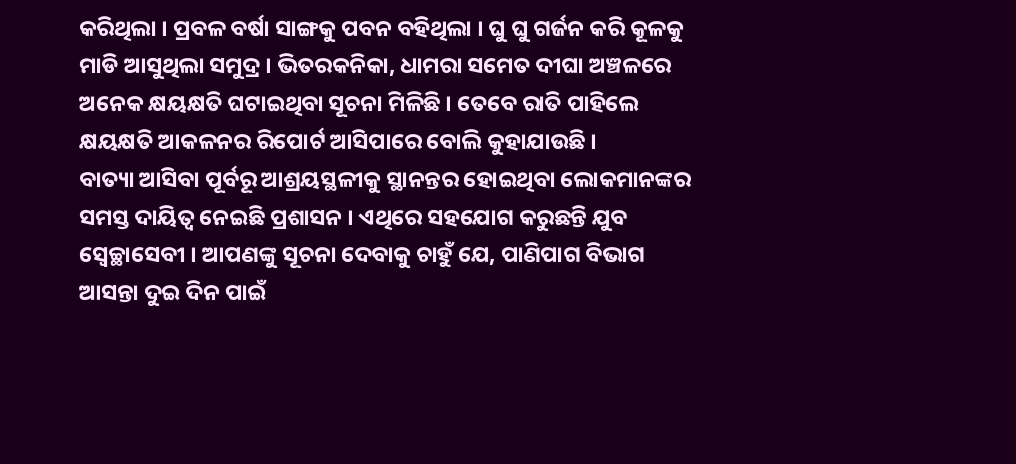କରିଥିଲା । ପ୍ରବଳ ବର୍ଷା ସାଙ୍ଗକୁ ପବନ ବହିଥିଲା । ଘୁ ଘୁ ଗର୍ଜନ କରି କୂଳକୁ ମାଡି ଆସୁଥିଲା ସମୁଦ୍ର । ଭିତରକନିକା, ଧାମରା ସମେତ ଦୀଘା ଅଞ୍ଚଳରେ ଅନେକ କ୍ଷୟକ୍ଷତି ଘଟାଇଥିବା ସୂଚନା ମିଳିଛି । ତେବେ ରାତି ପାହିଲେ କ୍ଷୟକ୍ଷତି ଆକଳନର ରିପୋର୍ଟ ଆସିପାରେ ବୋଲି କୁହାଯାଉଛି ।
ବାତ୍ୟା ଆସିବା ପୂର୍ବରୂ ଆଶ୍ରୟସ୍ଥଳୀକୁ ସ୍ଥାନନ୍ତର ହୋଇଥିବା ଲୋକମାନଙ୍କର ସମସ୍ତ ଦାୟିତ୍ୱ ନେଇଛି ପ୍ରଶାସନ । ଏଥିରେ ସହଯୋଗ କରୁଛନ୍ତି ଯୁବ ସ୍ୱେଚ୍ଛାସେବୀ । ଆପଣଙ୍କୁ ସୂଚନା ଦେବାକୁ ଚାହୁଁ ଯେ, ପାଣିପାଗ ବିଭାଗ ଆସନ୍ତା ଦୁଇ ଦିନ ପାଇଁ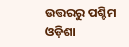ଉତ୍ତରରୁ ପଶ୍ଚିମ ଓଡ଼ିଶା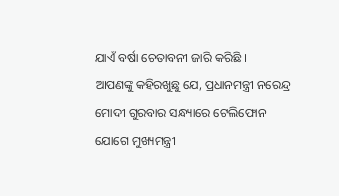ଯାଏଁ ବର୍ଷା ଚେତାବନୀ ଜାରି କରିଛି ।
ଆପଣଙ୍କୁ କହିରଖୁଛୁ ଯେ, ପ୍ରଧାନମନ୍ତ୍ରୀ ନରେନ୍ଦ୍ର ମୋଦୀ ଗୁରବାର ସନ୍ଧ୍ୟାରେ ଟେଲିଫୋନ ଯୋଗେ ମୁଖ୍ୟମନ୍ତ୍ରୀ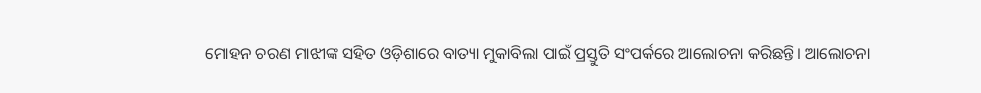ମୋହନ ଚରଣ ମାଝୀଙ୍କ ସହିତ ଓଡ଼ିଶାରେ ବାତ୍ୟା ମୁକାବିଲା ପାଇଁ ପ୍ରସ୍ତୁତି ସଂପର୍କରେ ଆଲୋଚନା କରିଛନ୍ତି। ଆଲୋଚନା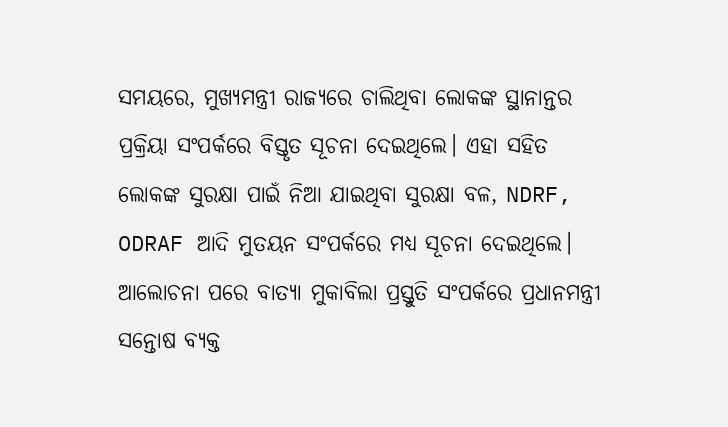ସମୟରେ, ମୁଖ୍ୟମନ୍ତ୍ରୀ ରାଜ୍ୟରେ ଚାଲିଥିବା ଲୋକଙ୍କ ସ୍ଥାନାନ୍ତର ପ୍ରକ୍ରିୟା ସଂପର୍କରେ ବିସ୍ତୃତ ସୂଚନା ଦେଇଥିଲେ। ଏହା ସହିତ ଲୋକଙ୍କ ସୁରକ୍ଷା ପାଇଁ ନିଆ ଯାଇଥିବା ସୁରକ୍ଷା ବଳ, NDRF, ODRAF ଆଦି ମୁତୟନ ସଂପର୍କରେ ମଧ୍ୟ ସୂଚନା ଦେଇଥିଲେ। ଆଲୋଚନା ପରେ ବାତ୍ୟା ମୁକାବିଲା ପ୍ରସ୍ତୁତି ସଂପର୍କରେ ପ୍ରଧାନମନ୍ତ୍ରୀ ସନ୍ତୋଷ ବ୍ୟକ୍ତ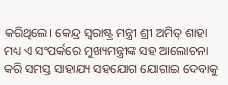କରିଥିଲେ। କେନ୍ଦ୍ର ସ୍ଵରାଷ୍ଟ୍ର ମନ୍ତ୍ରୀ ଶ୍ରୀ ଅମିତ୍ ଶାହା ମଧ୍ୟ ଏ ସଂପର୍କରେ ମୁଖ୍ୟମନ୍ତ୍ରୀଙ୍କ ସହ ଆଲୋଚନା କରି ସମସ୍ତ ସାହାଯ୍ୟ ସହଯୋଗ ଯୋଗାଇ ଦେବାକୁ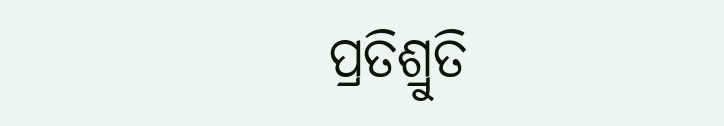ପ୍ରତିଶ୍ରୁତି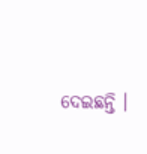ଦେଇଛନ୍ତି ।